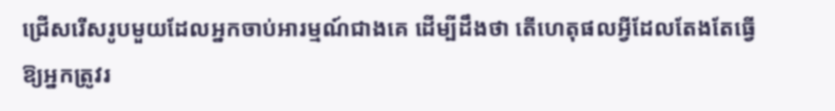ជ្រើសរើសរូបមួយដែលអ្នកចាប់អារម្មណ៍ជាងគេ ដើម្បីដឹងថា តើហេតុផលអ្វីដែលតែងតែធ្វើឱ្យអ្នកត្រូវរ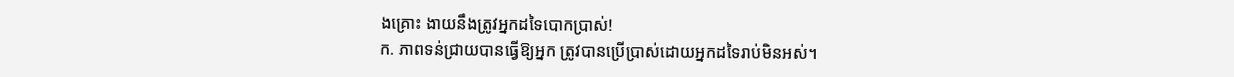ងគ្រោះ ងាយនឹងត្រូវអ្នកដទៃបោកប្រាស់!
ក. ភាពទន់ជ្រាយបានធ្វើឱ្យអ្នក ត្រូវបានប្រើប្រាស់ដោយអ្នកដទៃរាប់មិនអស់។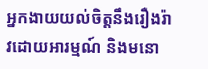អ្នកងាយយល់ចិត្តនឹងរឿងរ៉ាវដោយអារម្មណ៍ និងមនោ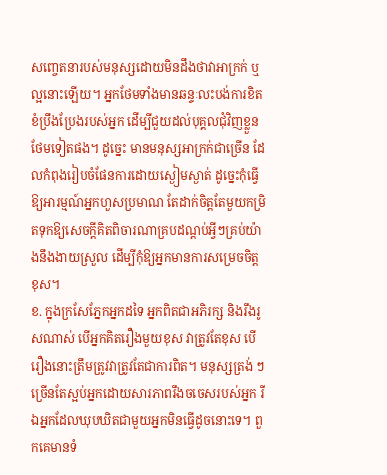សញ្ចេតនារបស់មនុស្សដោយមិនដឹងថាវាអាក្រក់ ឬល្អនោះឡើយ។ អ្នកថែមទាំងមានឆន្ទៈលះបង់ការខិតខំប្រឹងប្រែងរបស់អ្នក ដើម្បីជួយដល់បុគ្គលជុំវិញខ្លួនថែមទៀតផង។ ដូច្នេះ មានមនុស្សអាក្រក់ជាច្រើន ដែលកំពុងរៀបចំផែនការដោយស្ងៀមស្ងាត់ ដូច្នេះកុំធ្វើឱ្យអារម្មណ៍អ្នកហួសប្រមាណ តែដាក់ចិត្តតែមួយកម្រិតទុកឱ្យសេចក្តីគិតពិចារណាគ្របដណ្តប់អ្វីៗគ្រប់យ៉ាងនឹងងាយស្រួល ដើម្បីកុំឱ្យអ្នកមានការសម្រេចចិត្តខុស។
ខ. ក្នុងក្រសែភ្នែកអ្នកដទៃ អ្នកពិតជាអភិរក្ស និងរឹងរូសណាស់ បើអ្នកគិតរឿងមួយខុស វាត្រូវតែខុស បើរឿងនោះត្រឹមត្រូវវាត្រូវតែជាការពិត។ មនុស្សត្រង់ ៗ ច្រើនតែស្អប់អ្នកដោយសារភាពរឹងចចេសរបស់អ្នក រីឯអ្នកដែលឃុបឃិតជាមួយអ្នកមិនធ្វើដូចនោះទេ។ ពួកគេមានទំ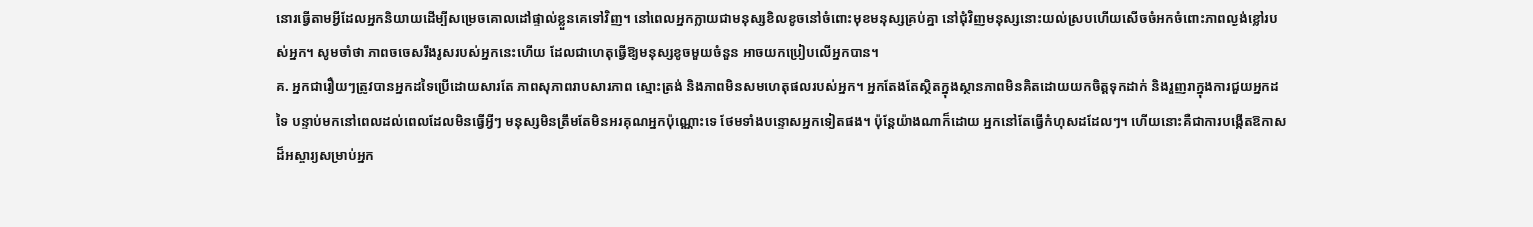នោរធ្វើតាមអ្វីដែលអ្នកនិយាយដើម្បីសម្រេចគោលដៅផ្ទាល់ខ្លួនគេទៅវិញ។ នៅពេលអ្នកក្លាយជាមនុស្សខិលខូចនៅចំពោះមុខមនុស្សគ្រប់គ្នា នៅជុំវិញមនុស្សនោះយល់ស្របហើយសើចចំអកចំពោះភាពល្ងង់ខ្លៅរបស់អ្នក។ សូមចាំថា ភាពចចេសរឹងរូសរបស់អ្នកនេះហើយ ដែលជាហេតុធ្វើឱ្យមនុស្សខូចមួយចំនួន អាចយកប្រៀបលើអ្នកបាន។
គ. អ្នកជារឿយៗត្រូវបានអ្នកដទៃប្រើដោយសារតែ ភាពសុភាពរាបសារភាព ស្មោះត្រង់ និងភាពមិនសមហេតុផលរបស់អ្នក។ អ្នកតែងតែស្ថិតក្នុងស្ថានភាពមិនគិតដោយយកចិត្តទុកដាក់ និងរួញរាក្នុងការជួយអ្នកដទៃ បន្ទាប់មកនៅពេលដល់ពេលដែលមិនធ្វើអ្វីៗ មនុស្សមិនត្រឹមតែមិនអរគុណអ្នកប៉ុណ្ណោះទេ ថែមទាំងបន្ទោសអ្នកទៀតផង។ ប៉ុន្តែយ៉ាងណាក៏ដោយ អ្នកនៅតែធ្វើកំហុសដដែលៗ។ ហើយនោះគឺជាការបង្កើតឱកាសដ៏អស្ចារ្យសម្រាប់អ្នក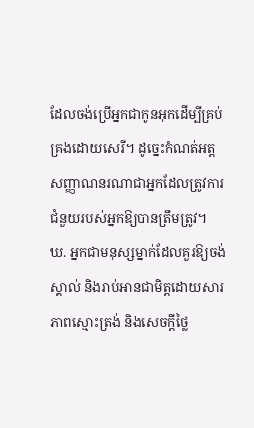ដែលចង់ប្រើអ្នកជាកូនអុកដើម្បីគ្រប់គ្រងដោយសេរី។ ដូច្នេះកំណត់អត្តសញ្ញាណនរណាជាអ្នកដែលត្រូវការជំនួយរបស់អ្នកឱ្យបានត្រឹមត្រូវ។
ឃ. អ្នកជាមនុស្សម្នាក់ដែលគួរឱ្យចង់ស្គាល់ និងរាប់អានជាមិត្តដោយសារភាពស្មោះត្រង់ និងសេចក្តីថ្លៃ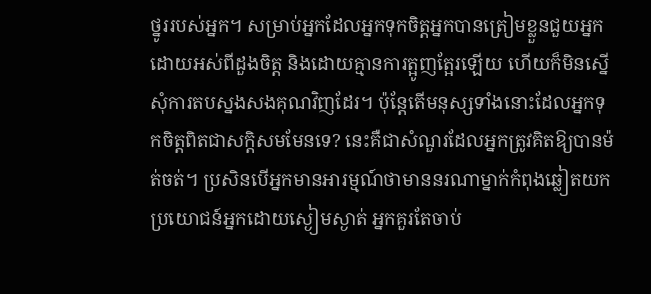ថ្នូររបស់អ្នក។ សម្រាប់អ្នកដែលអ្នកទុកចិត្តអ្នកបានត្រៀមខ្លួនជួយអ្នកដោយអស់ពីដួងចិត្ត និងដោយគ្មានការត្អូញត្អែរឡើយ ហើយក៏មិនស្នើសុំការតបស្នងសងគុណវិញដែរ។ ប៉ុន្តែតើមនុស្សទាំងនោះដែលអ្នកទុកចិត្តពិតជាសក្តិសមមែនទេ? នេះគឺជាសំណួរដែលអ្នកត្រូវគិតឱ្យបានម៉ត់ចត់។ ប្រសិនបើអ្នកមានអារម្មណ៍ថាមាននរណាម្នាក់កំពុងឆ្លៀតយកប្រយោជន៍អ្នកដោយស្ងៀមស្ងាត់ អ្នកគួរតែចាប់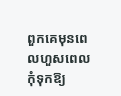ពួកគេមុនពេលហួសពេលកុំទុកឱ្យ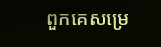ពួកគេសម្រេ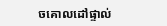ចគោលដៅផ្ទាល់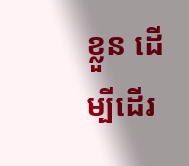ខ្លួន ដើម្បីដើរ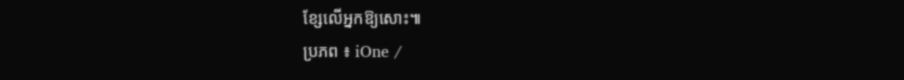ខ្សែលើអ្នកឱ្យសោះ៕
ប្រភព ៖ iOne /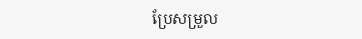ប្រែសម្រួល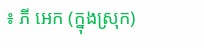៖ ភី អេក (ក្នុងស្រុក)